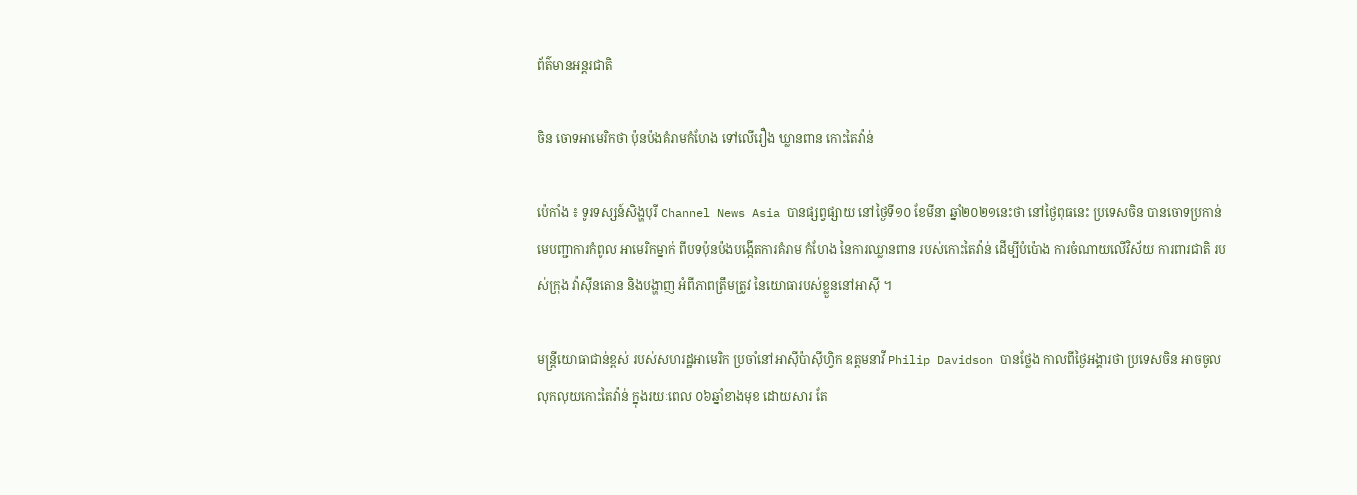ព័ត៌មានអន្តរជាតិ

ចិន ចោទអាមេរិកថា ប៉ុនប៉ងគំរាមកំហែង ទៅលើរឿង ឃ្លានពាន កោះតៃវ៉ាន់

ប៉េកាំង ៖ ទូរទស្សន៍សិង្ហបុរី Channel News Asia បានផ្សព្វផ្សាយ នៅថ្ងៃទី១០ ខែមីនា ឆ្នាំ២០២១នេះថា នៅថ្ងៃពុធនេះ ប្រទេសចិន បានចោទប្រកាន់ មេបញ្ជាការកំពូល អាមេរិកម្នាក់ ពីបទប៉ុនប៉ងបង្កើតការគំរាម កំហែង នៃការឈ្លានពាន របស់កោះតៃវ៉ាន់ ដើម្បីបំប៉ោង ការចំណាយលើវិស័យ ការពារជាតិ របស់ក្រុង វ៉ាស៊ីនតោន និងបង្ហាញ អំពីភាពត្រឹមត្រូវ នៃយោធារបស់ខ្លួននៅអាស៊ី ។

មន្រ្តីយោធាជាន់ខ្ពស់ របស់សហរដ្ឋអាមេរិក ប្រចាំនៅអាស៊ីប៉ាស៊ីហ្វិក ឧត្តមនាវី Philip Davidson បានថ្លែង កាលពីថ្ងៃអង្គារថា ប្រទេសចិន អាចចូលលុកលុយកោះតៃវ៉ាន់ ក្នុងរយៈពេល ០៦ឆ្នាំខាងមុខ ដោយសារ តែ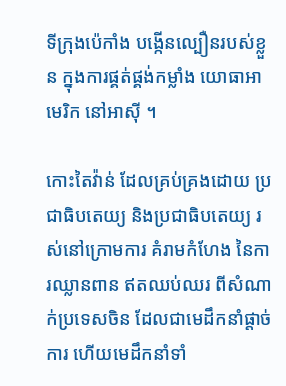ទីក្រុងប៉េកាំង បង្កើនល្បឿនរបស់ខ្លួន ក្នុងការផ្គត់ផ្គង់កម្លាំង យោធាអាមេរិក នៅអាស៊ី ។

កោះតៃវ៉ាន់ ដែលគ្រប់គ្រងដោយ ប្រជាធិបតេយ្យ និងប្រជាធិបតេយ្យ រស់នៅក្រោមការ គំរាមកំហែង នៃការឈ្លានពាន ឥតឈប់ឈរ ពីសំណាក់ប្រទេសចិន ដែលជាមេដឹកនាំផ្តាច់ការ ហើយមេដឹកនាំទាំ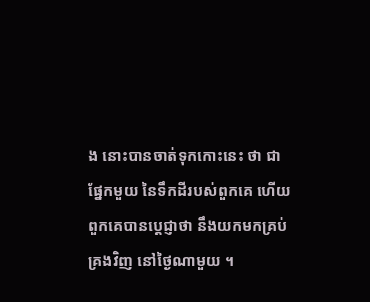ង នោះបានចាត់ទុកកោះនេះ ថា ជាផ្នែកមួយ នៃទឹកដីរបស់ពួកគេ ហើយពួកគេបានប្តេជ្ញាថា នឹងយកមកគ្រប់គ្រងវិញ នៅថ្ងៃណាមួយ ។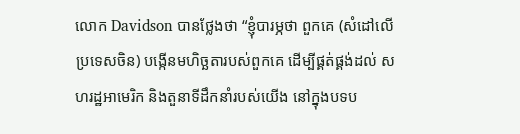លោក Davidson បានថ្លែងថា “ខ្ញុំបារម្ភថា ពួកគេ (សំដៅលើប្រទេសចិន) បង្កើនមហិច្ឆតារបស់ពួកគេ ដើម្បីផ្គត់ផ្គង់ដល់ សហរដ្ឋអាមេរិក និងតួនាទីដឹកនាំរបស់យើង នៅក្នុងបទប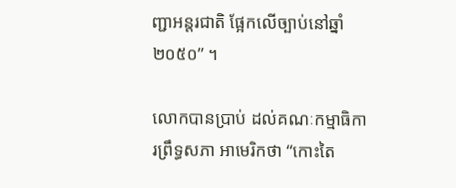ញ្ជាអន្តរជាតិ ផ្អែកលើច្បាប់នៅឆ្នាំ ២០៥០” ។

លោកបានប្រាប់ ដល់គណៈកម្មាធិការព្រឹទ្ធសភា អាមេរិកថា “កោះតៃ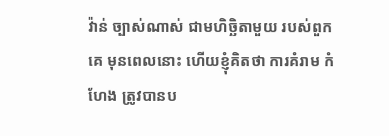វ៉ាន់ ច្បាស់ណាស់ ជាមហិច្ឆិតាមួយ របស់ពួកគេ មុនពេលនោះ ហើយខ្ញុំគិតថា ការគំរាម កំហែង ត្រូវបានប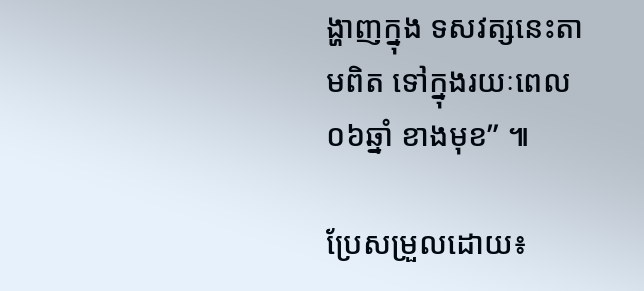ង្ហាញក្នុង ទសវត្សនេះតាមពិត ទៅក្នុងរយៈពេល០៦ឆ្នាំ ខាងមុខ” ៕

ប្រែសម្រួលដោយ៖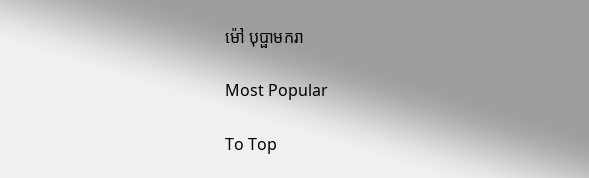ម៉ៅ បុប្ផាមករា

Most Popular

To Top